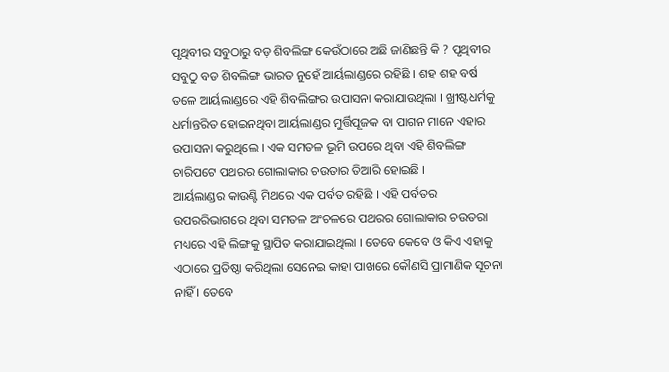ପୃଥିବୀର ସବୁଠାରୁ ବଡ଼ ଶିବଲିଙ୍ଗ କେଉଁଠାରେ ଅଛି ଜାଣିଛନ୍ତି କି ? ପୃଥିବୀର ସବୁଠୁ ବଡ ଶିବଲିଙ୍ଗ ଭାରତ ନୁହେଁ ଆର୍ୟଲାଣ୍ଡରେ ରହିଛି । ଶହ ଶହ ବର୍ଷ ତଳେ ଆର୍ୟଲାଣ୍ଡରେ ଏହି ଶିବଲିଙ୍ଗର ଉପାସନା କରାଯାଉଥିଲା । ଖ୍ରୀଷ୍ଟଧର୍ମକୁ ଧର୍ମାନ୍ତରିତ ହୋଇନଥିବା ଆର୍ୟଲାଣ୍ଡର ମୁର୍ତ୍ତିପୂଜକ ବା ପାଗନ ମାନେ ଏହାର ଉପାସନା କରୁଥିଲେ । ଏକ ସମତଳ ଭୂମି ଉପରେ ଥିବା ଏହି ଶିବଲିଙ୍ଗ ଚାରିପଟେ ପଥରର ଗୋଲାକାର ଚଉତାର ତିଆରି ହୋଇଛି ।
ଆର୍ୟଲାଣ୍ଡର କାଉଣ୍ଟି ମିଥରେ ଏକ ପର୍ବତ ରହିଛି । ଏହି ପର୍ବତର ଉପରରିଭାଗରେ ଥିବା ସମତଳ ଅଂଚଳରେ ପଥରର ଗୋଲାକାର ଚଉତରା ମଧ୍ୟରେ ଏହି ଲିଙ୍ଗକୁ ସ୍ଥାପିତ କରାଯାଇଥିଲା । ତେବେ କେବେ ଓ କିଏ ଏହାକୁ ଏଠାରେ ପ୍ରତିଷ୍ଠା କରିଥିଲା ସେନେଇ କାହା ପାଖରେ କୌଣସି ପ୍ରାମାଣିକ ସୂଚନା ନାହିଁ । ତେବେ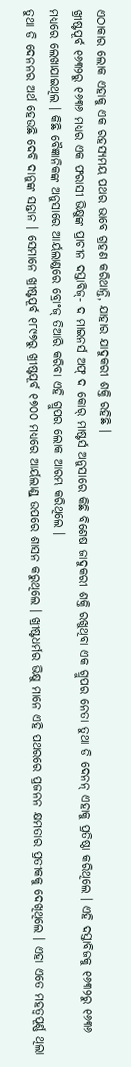ଏଠାକାର ଲୋକ ଏହାକୁ ଏକ ରହସ୍ୟମୟ ପଥର ଭାବେ ଗ୍ରହଣ କରିଥାନ୍ତି, ଯାହାର ଯାଦୁକରୀ ଶକ୍ତି ରହିଛି ।
ଖ୍ରୀଷ୍ଟପୂର୍ବ ୧୬୩୨ରୁ ୧୬୩୬ ମଧ୍ୟର ଏକ ଫରାସୀ ଭିକ୍ଷୁଙ୍କ ପ୍ରାଚୀନ ଦସ୍ତାବିଜ୍- ଦ ମାଇନର୍ସ ଅଫ୍ ଦ କୋର୍ ମାଷ୍ଟର୍ସ ଅନୁସାରେ କିଛି ବିଶେଷ ଜାଦୁକରୀ ଶକ୍ତି ରଖୁଥିବା ଏକ ଗ୍ରୁପର ନେତା ତୁଥା ଡି ଦେନନ୍ ଏହାକୁ ପ୍ରତିଷ୍ଠା କରିଥିଲେ । ଏହି ଦସ୍ତାବିଜକୁ ୧୬୩୨ରୁ ୧୬୩୬ ମଧ୍ୟରେ ଲେଖାଯାଇଥିଲ । କିଛି ବୈଜ୍ଞାନିକଙ୍କ ଅନୁସାରେ ଆର୍ୟଲାଣ୍ଡରେ ବ୍ରୋଂଜ୍ ତିଆରି କରିବା ଏହି ଗ୍ରୁପର ଲୋକ ଆରମ୍ଭ କରିଥିଲେ ।
ତୁଥା ଡି ଦେନନର ଅର୍ଥ ହେଉଛି ଦେବି ଦାନୁଙ୍କ ସନ୍ତାନ । ସେମାନେ ଖ୍ରୀଷ୍ଟପୂର୍ବ ୧୮୯୭ରୁ ଖ୍ରୀଷ୍ଟପୂର୍ବ ୧୭୦୦ ମଧ୍ୟରେ ଆର୍ୟଲାଣ୍ଡ୍ ଉପରେ ଶାସନ କରୁଥିଲେ । ଖ୍ରୀଷ୍ଟଧର୍ମର ଭିକ୍ଷୁ ମାନେ ଏହି ପଥରରେ ପ୍ରଜନନ କ୍ଷମତାର ପ୍ରତୀକକୁ ଦେଖିଥିଲେ । ଏହା ଏତେ ମହତ୍ୱପୂର୍ଣ୍ଣ ଥିଲା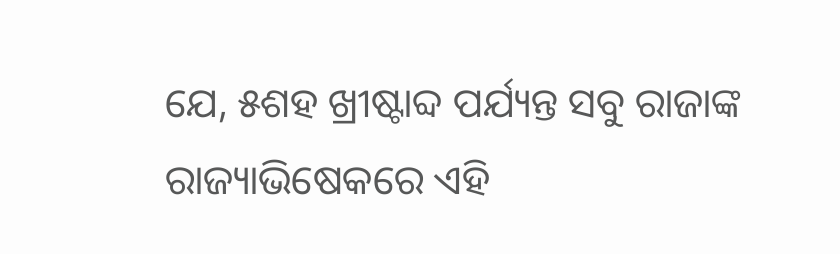ଯେ, ୫ଶହ ଖ୍ରୀଷ୍ଟାବ୍ଦ ପର୍ଯ୍ୟନ୍ତ ସବୁ ରାଜାଙ୍କ ରାଜ୍ୟାଭିଷେକରେ ଏହି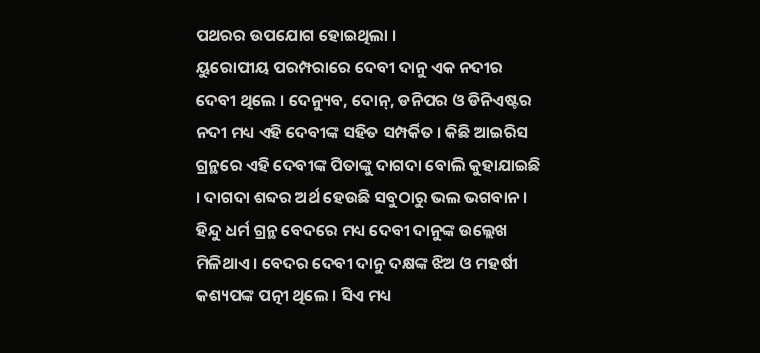ପଥରର ଉପଯୋଗ ହୋଇଥିଲା ।
ୟୁରୋପୀୟ ପରମ୍ପରାରେ ଦେବୀ ଦାନୁ ଏକ ନଦୀର ଦେବୀ ଥିଲେ । ଦେନ୍ୟୁବ, ଦୋନ୍, ଡନିପର ଓ ଡିନିଏଷ୍ଟର ନଦୀ ମଧ୍ୟ ଏହି ଦେବୀଙ୍କ ସହିତ ସମ୍ପର୍କିତ । କିଛି ଆଇରିସ ଗ୍ରନ୍ଥରେ ଏହି ଦେବୀଙ୍କ ପିତାଙ୍କୁ ଦାଗଦା ବୋଲି କୁହାଯାଇଛି । ଦାଗଦା ଶବ୍ଦର ଅର୍ଥ ହେଉଛି ସବୁଠାରୁ ଭଲ ଭଗବାନ । ହିନ୍ଦୁ ଧର୍ମ ଗ୍ରନ୍ଥ ବେଦରେ ମଧ୍ୟ ଦେବୀ ଦାନୁଙ୍କ ଉଲ୍ଲେଖ ମିଳିଥାଏ । ବେଦର ଦେବୀ ଦାନୁ ଦକ୍ଷଙ୍କ ଝିଅ ଓ ମହର୍ଷୀ କଶ୍ୟପଙ୍କ ପତ୍ନୀ ଥିଲେ । ସିଏ ମଧ୍ୟ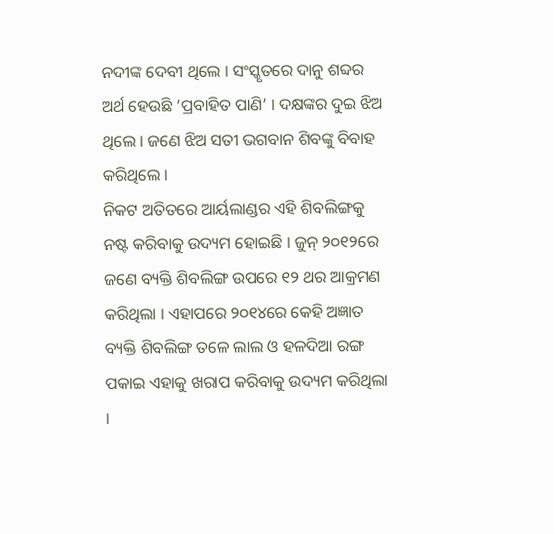ନଦୀଙ୍କ ଦେବୀ ଥିଲେ । ସଂସ୍କୃତରେ ଦାନୁ ଶବ୍ଦର ଅର୍ଥ ହେଉଛି ‘ପ୍ରବାହିତ ପାଣି’ । ଦକ୍ଷଙ୍କର ଦୁଇ ଝିଅ ଥିଲେ । ଜଣେ ଝିଅ ସତୀ ଭଗବାନ ଶିବଙ୍କୁ ବିବାହ କରିଥିଲେ ।
ନିକଟ ଅତିତରେ ଆର୍ୟଲାଣ୍ଡର ଏହି ଶିବଲିଙ୍ଗକୁ ନଷ୍ଟ କରିବାକୁ ଉଦ୍ୟମ ହୋଇଛି । ଜୁନ୍ ୨୦୧୨ରେ ଜଣେ ବ୍ୟକ୍ତି ଶିବଲିଙ୍ଗ ଉପରେ ୧୨ ଥର ଆକ୍ରମଣ କରିଥିଲା । ଏହାପରେ ୨୦୧୪ରେ କେହି ଅଜ୍ଞାତ ବ୍ୟକ୍ତି ଶିବଲିଙ୍ଗ ତଳେ ଲାଲ ଓ ହଳଦିଆ ରଙ୍ଗ ପକାଇ ଏହାକୁ ଖରାପ କରିବାକୁ ଉଦ୍ୟମ କରିଥିଲା ।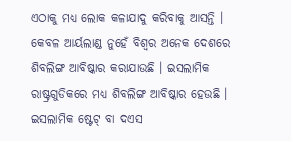ଏଠାକୁ ମଧ୍ୟ ଲୋକ କଳାଯାଦୁ କରିବାକୁ ଆସନ୍ତି ।
କେବଳ ଆର୍ୟଲାଣ୍ଡ ନୁହେଁ ବିଶ୍ୱର ଅନେକ ଦେଶରେ ଶିବଲିଙ୍ଗ ଆବିଷ୍କାର କରାଯାଉଛି । ଇସଲାମିକ ରାଷ୍ଟ୍ରଗୁଡିକରେ ମଧ୍ୟ ଶିବଲିଙ୍ଗ ଆବିଷ୍କାର ହେଉଛି । ଇସଲାମିକ ଷ୍ଟେଟ୍ ବା ଦଏସ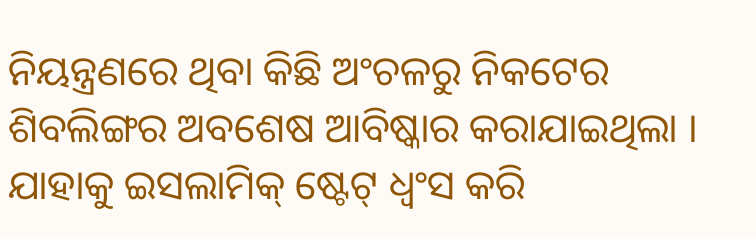ନିୟନ୍ତ୍ରଣରେ ଥିବା କିଛି ଅଂଚଳରୁ ନିକଟେର ଶିବଲିଙ୍ଗର ଅବଶେଷ ଆବିଷ୍କାର କରାଯାଇଥିଲା । ଯାହାକୁ ଇସଲାମିକ୍ ଷ୍ଟେଟ୍ ଧ୍ୱଂସ କରି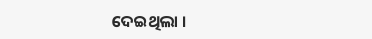ଦେଇଥିଲା ।